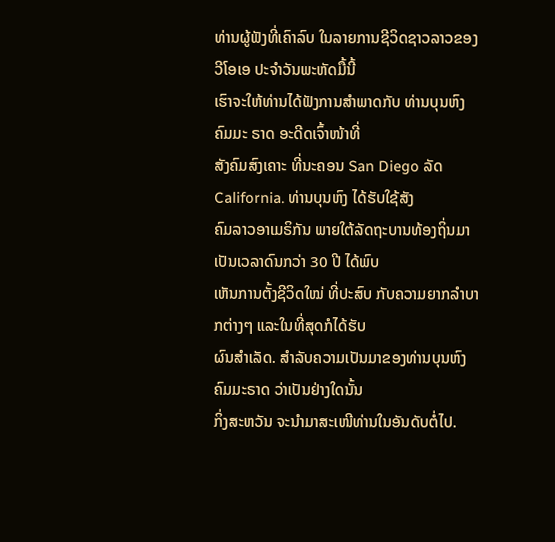ທ່ານຜູ້ຟັງທີ່ເຄົາລົບ ໃນລາຍການຊີວິດຊາວລາວຂອງ ວີໂອເອ ປະຈຳວັນພະຫັດມື້ນີ້
ເຮົາຈະໃຫ້ທ່ານໄດ້ຟັງການສຳພາດກັບ ທ່ານບຸນຫົງ ຄົມມະ ຣາດ ອະດີດເຈົ້າໜ້າທີ່
ສັງຄົມສົງເຄາະ ທີ່ນະຄອນ San Diego ລັດ California. ທ່ານບຸນຫົງ ໄດ້ຮັບໃຊ້ສັງ
ຄົມລາວອາເມຣິກັນ ພາຍໃຕ້ລັດຖະບານທ້ອງຖິ່ນມາເປັນເວລາດົນກວ່າ 30 ປີ ໄດ້ພົບ
ເຫັນການຕັ້ງຊີວິດໃໝ່ ທີ່ປະສົບ ກັບຄວາມຍາກລຳບາກຕ່າງໆ ແລະໃນທີ່ສຸດກໍໄດ້ຮັບ
ຜົນສຳເລັດ. ສຳລັບຄວາມເປັນມາຂອງທ່ານບຸນຫົງ ຄົມມະຣາດ ວ່າເປັນຢ່າງໃດນັ້ນ
ກິ່ງສະຫວັນ ຈະນຳມາສະເໜີທ່ານໃນອັນດັບຕໍ່ໄປ.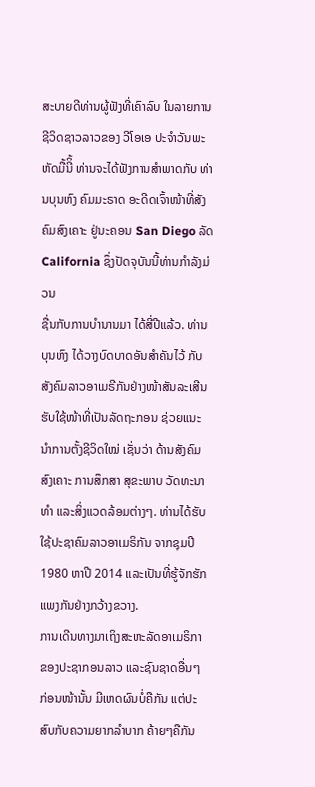ສະບາຍດີທ່ານຜູ້ຟັງທີ່ເຄົາລົບ ໃນລາຍການຊີວິດຊາວລາວຂອງ ວີໂອເອ ປະຈຳວັນພະ
ຫັດມື້ນີິ້ ທ່ານຈະໄດ້ຟັງການສຳພາດກັບ ທ່ານບຸນຫົງ ຄົມມະຣາດ ອະດີດເຈົ້າໜ້າທີ່ສັງ
ຄົມສົງເຄາະ ຢູ່ນະຄອນ San Diego ລັດ California ຊຶ່ງປັດຈຸບັນນີ້ທ່ານກຳລັງມ່ວນ
ຊື່ນກັບການບຳນານມາ ໄດ້ສີ່ປີແລ້ວ. ທ່ານບຸນຫົງ ໄດ້ວາງບົດບາດອັນສຳຄັນໄວ້ ກັບສັງຄົມລາວອາເມຣີກັນຢ່າງໜ້າສັນລະເສີນ ຮັບໃຊ້ໜ້າທີ່ເປັນລັດຖະກອນ ຊ່ວຍແນະ
ນຳການຕັ້ງຊີວິດໃໝ່ ເຊັ່ນວ່າ ດ້ານສັງຄົມສົງເຄາະ ການສຶກສາ ສຸຂະພາບ ວັດທະນາ
ທຳ ແລະສິ່ງແວດລ້ອມຕ່າງໆ. ທ່ານໄດ້ຮັບໃຊ້ປະຊາຄົມລາວອາເມຣິກັນ ຈາກຊຸມປີ
1980 ຫາປີ 2014 ແລະເປັນທີ່ຮູ້ຈັກຮັກແພງກັນຢ່າງກວ້າງຂວາງ.
ການເດີນທາງມາເຖິງສະຫະລັດອາເມຣິກາ ຂອງປະຊາກອນລາວ ແລະຊົນຊາດອື່ນໆ
ກ່ອນໜ້ານັ້ນ ມີເຫດຜົນບໍ່ຄືກັນ ແຕ່ປະສົບກັບຄວາມຍາກລຳບາກ ຄ້າຍໆຄືກັນ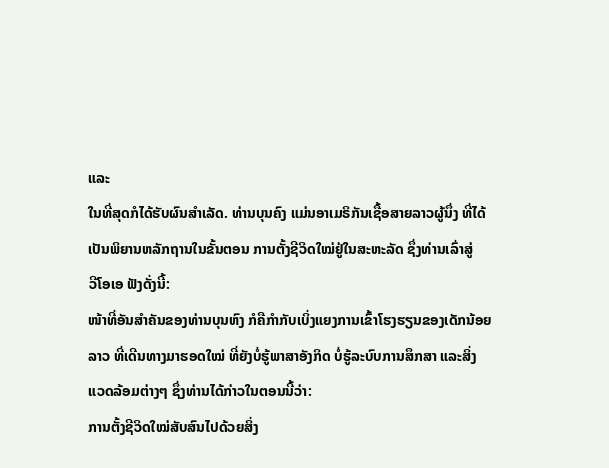ແລະ
ໃນທີ່ສຸດກໍໄດ້ຮັບຜົນສຳເລັດ. ທ່ານບຸນຄົງ ແມ່ນອາເມຣິກັນເຊື້ອສາຍລາວຜູ້ນຶ່ງ ທີ່ໄດ້
ເປັນພິຍານຫລັກຖານໃນຂັ້ນຕອນ ການຕັ້ງຊີວິດໃໝ່ຢູ່ໃນສະຫະລັດ ຊຶ່ງທ່ານເລົ່າສູ່
ວີໂອເອ ຟັງດັ່ງນີ້:
ໜ້າທີ່ອັນສຳຄັນຂອງທ່ານບຸນຫົງ ກໍຄືກຳກັບເບິ່ງແຍງການເຂົ້າໂຮງຮຽນຂອງເດັກນ້ອຍ
ລາວ ທີ່ເດີນທາງມາຮອດໃໝ່ ທີ່ຍັງບໍ່ຮູ້ພາສາອັງກິດ ບໍ່ຮູ້ລະບົບການສຶກສາ ແລະສິ່ງ
ແວດລ້ອມຕ່າງໆ ຊຶ່ງທ່ານໄດ້ກ່າວໃນຕອນນີ້ວ່າ:
ການຕັ້ງຊີວິດໃໝ່ສັບສົນໄປດ້ວຍສິ່ງ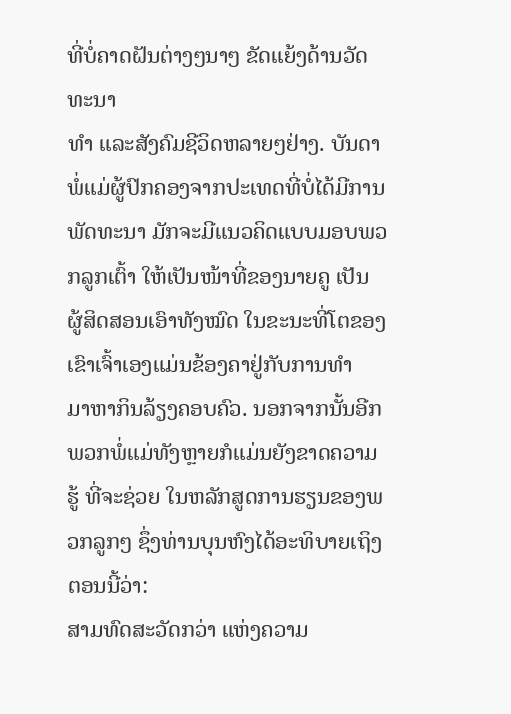ທີ່ບໍ່ຄາດຝັນຕ່າງໆນາໆ ຂັດແຍ້ງດ້ານວັດທະນາ
ທຳ ແລະສັງຄົມຊີວິດຫລາຍໆຢ່າງ. ບັນດາພໍ່ແມ່ຜູ້ປົກຄອງຈາກປະເທດທີ່ບໍ່ໄດ້ມີການພັດທະນາ ມັກຈະມີແນວຄິດແບບມອບພວກລູກເຕົ້າ ໃຫ້ເປັນໜ້າທີ່ຂອງນາຍຄູ ເປັນ
ຜູ້ສິດສອນເອົາທັງໝົດ ໃນຂະນະທີ່ໂຕຂອງເຂົາເຈົ້າເອງແມ່ນຂ້ອງຄາຢູ່ກັບການທຳ
ມາຫາກິນລ້ຽງຄອບຄົວ. ນອກຈາກນັ້ນອີກ ພວກພໍ່ແມ່ທັງຫຼາຍກໍແມ່ນຍັງຂາດຄວາມ
ຮູ້ ທີ່ຈະຊ່ວຍ ໃນຫລັກສູດການຮຽນຂອງພວກລູກໆ ຊຶ່ງທ່ານບຸນຫົງໄດ້ອະທິບາຍເຖິງ
ຕອນນີ້ວ່າ:
ສາມທົດສະວັດກວ່າ ແຫ່ງຄວາມ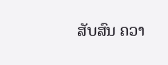ສັບສົນ ຄວາ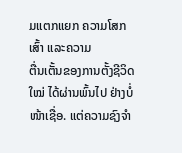ມແຕກແຍກ ຄວາມໂສກເສົ້າ ແລະຄວາມ
ຕື່ນເຕັ້ນຂອງການຕັ້ງຊີວິດໃໝ່ ໄດ້ຜ່ານພົ້ນໄປ ຢ່າງບໍ່ໜ້າເຊື່ອ. ແຕ່ຄວາມຊົງຈຳ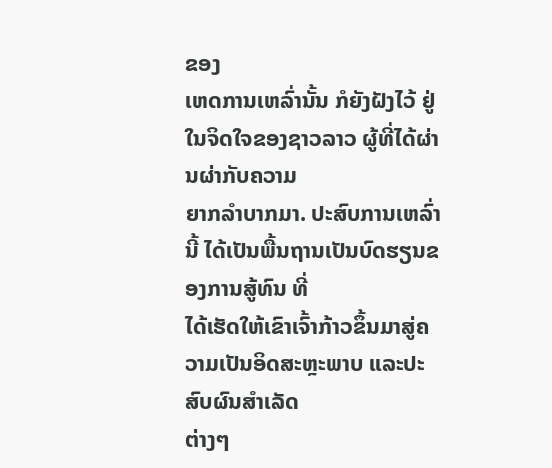ຂອງ
ເຫດການເຫລົ່ານັ້ນ ກໍຍັງຝັງໄວ້ ຢູ່ໃນຈິດໃຈຂອງຊາວລາວ ຜູ້ທີ່ໄດ້ຜ່ານຜ່າກັບຄວາມ
ຍາກລຳບາກມາ. ປະສົບການເຫລົ່ານີ້ ໄດ້ເປັນພື້ນຖານເປັນບົດຮຽນຂອງການສູ້ທົນ ທີ່
ໄດ້ເຮັດໃຫ້ເຂົາເຈົ້າກ້າວຂຶ້ນມາສູ່ຄວາມເປັນອິດສະຫຼະພາບ ແລະປະສົບຜົນສຳເລັດ
ຕ່າງໆ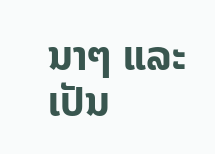ນາໆ ແລະເປັນ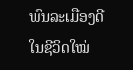ພົນລະເມືອງດີ ໃນຊີວິດໃໝ່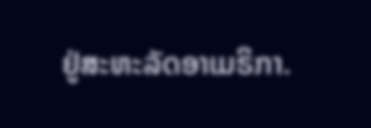ຢູ່ສະຫະລັດອາເມຣິກາ.